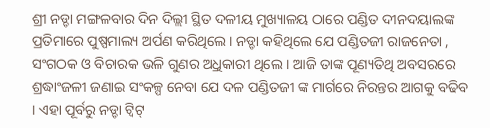ଶ୍ରୀ ନଡ୍ଡା ମଙ୍ଗଳବାର ଦିନ ଦିଲ୍ଲୀ ସ୍ଥିତ ଦଳୀୟ ମୁଖ୍ୟାଳୟ ଠାରେ ପଣ୍ଡିତ ଦୀନଦୟାଲଙ୍କ ପ୍ରତିମାରେ ପୁଷ୍ପମାଲ୍ୟ ଅର୍ପଣ କରିଥିଲେ । ନଡ୍ଡା କହିଥିଲେ ଯେ ପଣ୍ଡିତଜୀ ରାଜନେତା , ସଂଗଠକ ଓ ବିଚାରକ ଭଳି ଗୁଣର ଅ୍ରଧିକାରୀ ଥିଲେ । ଆଜି ତାଙ୍କ ପୂଣ୍ୟତିଥି ଅବସରରେ ଶ୍ରଦ୍ଧାଂଜଳୀ ଜଣାଇ ସଂକଳ୍ପ ନେବା ଯେ ଦଳ ପଣ୍ଡିତଜୀ ଙ୍କ ମାର୍ଗରେ ନିରନ୍ତର ଆଗକୁ ବଢିବ । ଏହା ପୂର୍ବରୁ ନଡ୍ଡା ଟ୍ୱିଟ୍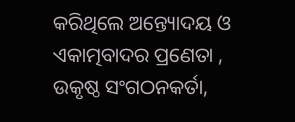କରିଥିଲେ ଅନ୍ତ୍ୟୋଦୟ ଓ ଏକାତ୍ମବାଦର ପ୍ରଣେତା , ଉକୃଷ୍ଠ ସଂଗଠନକର୍ତା,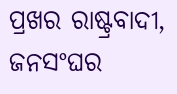ପ୍ରଖର ରାଷ୍ଟ୍ରବାଦୀ, ଜନସଂଘର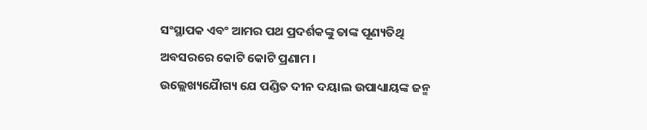ସଂସ୍ଥାପକ ଏବଂ ଆମର ପଥ ପ୍ରଦର୍ଶକଙ୍କୁ ତାଙ୍କ ପୂଣ୍ୟତିଥି ଅବସରରେ କୋଟି କୋଟି ପ୍ରଣାମ ।
ଉଲ୍ଲେଖ୍ୟଯୈାଗ୍ୟ ଯେ ପଣ୍ଡିତ ଦୀନ ଦୟାଲ ଉପାଧ୍ୟାୟଙ୍କ ଜନ୍ମ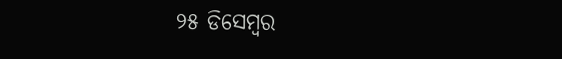୨୫ ଡିସେମ୍ବର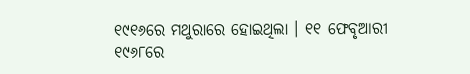୧୯୧୬ରେ ମଥୁରାରେ ହୋଇଥିଲା । ୧୧ ଫେବୃଆରୀ ୧୯୬୮ରେ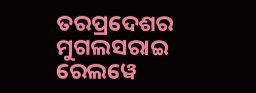ତରପ୍ରଦେଶର ମୁଗଲସରାଇ ରେଲୱେ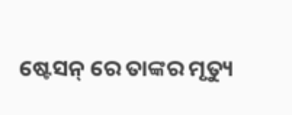ଷ୍ଟେସନ୍ ରେ ତାଙ୍କର ମୃତ୍ୟୁ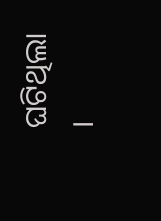ଘଟିଥିଲା ।